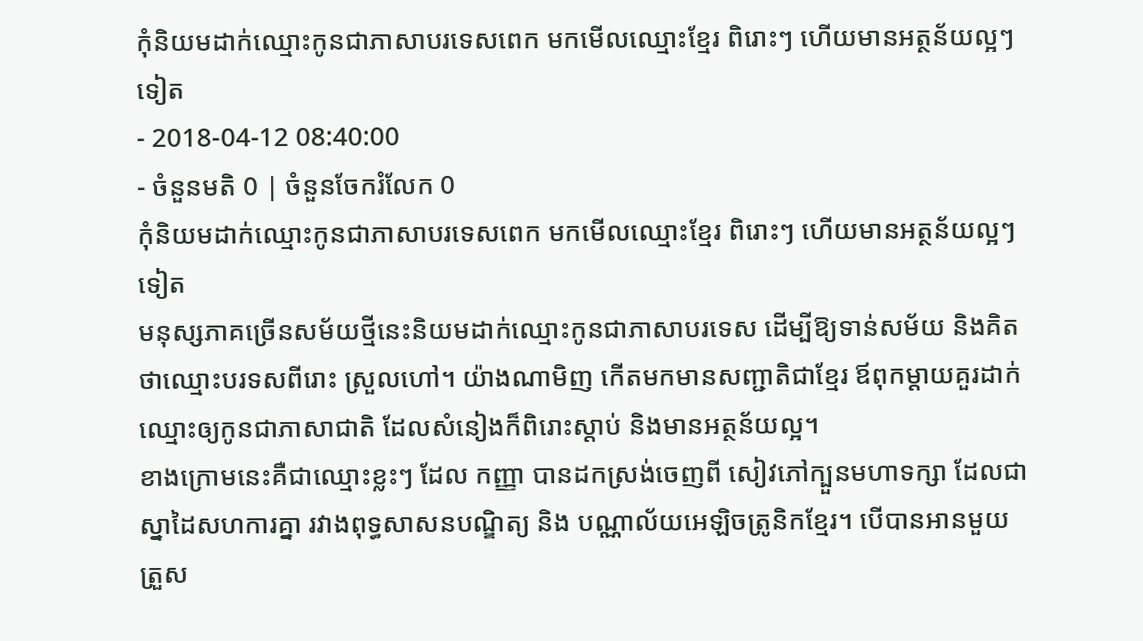កុំនិយមដាក់ឈ្មោះកូនជាភាសាបរទេសពេក មកមើលឈ្មោះខ្មែរ ពិរោះៗ ហើយមានអត្ថន័យល្អៗទៀត
- 2018-04-12 08:40:00
- ចំនួនមតិ 0 | ចំនួនចែករំលែក 0
កុំនិយមដាក់ឈ្មោះកូនជាភាសាបរទេសពេក មកមើលឈ្មោះខ្មែរ ពិរោះៗ ហើយមានអត្ថន័យល្អៗទៀត
មនុស្សភាគច្រើនសម័យថ្មីនេះនិយមដាក់ឈ្មោះកូនជាភាសាបរទេស ដើម្បីឱ្យទាន់សម័យ និងគិតថាឈ្មោះបរទសពីរោះ ស្រួលហៅ។ យ៉ាងណាមិញ កើតមកមានសញ្ជាតិជាខ្មែរ ឪពុកម្តាយគួរដាក់ឈ្មោះឲ្យកូនជាភាសាជាតិ ដែលសំនៀងក៏ពិរោះស្តាប់ និងមានអត្ថន័យល្អ។
ខាងក្រោមនេះគឺជាឈ្មោះខ្លះៗ ដែល កញ្ញា បានដកស្រង់ចេញពី សៀវភៅក្បួនមហាទក្សា ដែលជាស្នាដៃសហការគ្នា រវាងពុទ្ធសាសនបណ្ឌិត្យ និង បណ្ណាល័យអេឡិចត្រូនិកខ្មែរ។ បើបានអានមួយត្រួស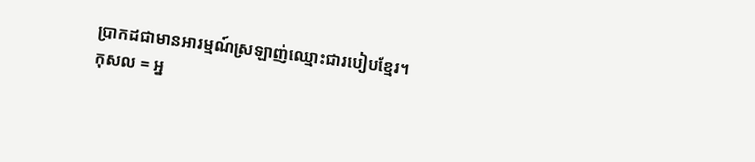ប្រាកដជាមានអារម្មណ៍ស្រឡាញ់ឈ្មោះជារបៀបខ្មែរ។
កុសល = អ្ន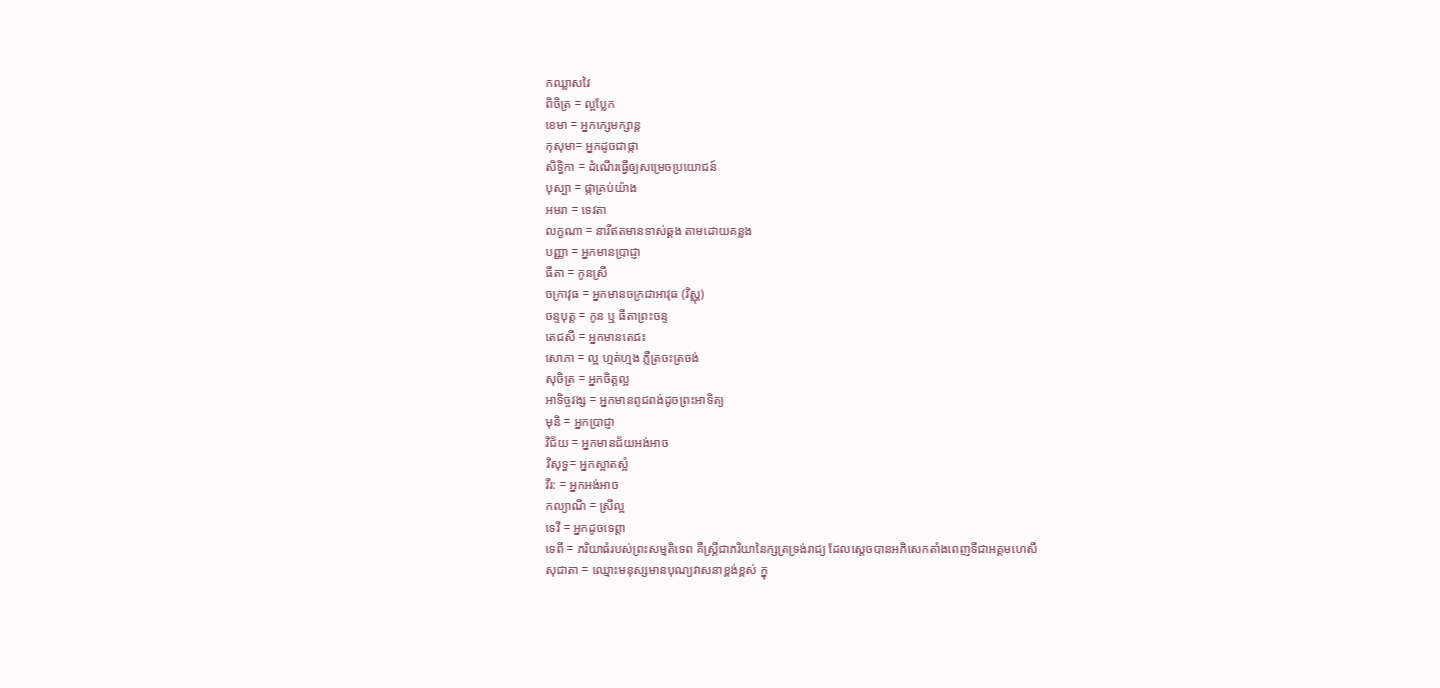កឈ្លាសវៃ
ពិចិត្រ = ល្អប្លែក
ខេមា = អ្នកក្សេមក្សាន្ត
កុសុមា= អ្នកដូចជាផ្កា
សិទ្ធិកា = ដំណើរធ្វើឲ្យសម្រេចប្រយោជន៍
បុស្បា = ផ្កាគ្រប់យ៉ាង
អមរា = ទេវតា
លក្ខណា = នារីឥតមានទាស់ឆ្គង តាមដោយគន្លង
បញ្ញា = អ្នកមានប្រាជ្ញា
ធីតា = កូនស្រី
ចក្រាវុធ = អ្នកមានចក្រជាអាវុធ (វិស្ណុ)
ចន្ទបុត្ត = កូន ឬ ធីតាព្រះចន្ទ
តេជសី = អ្នកមានតេជះ
សោភា = ល្អ ហ្មត់ហ្មង ភ្លឺត្រចះត្រចង់
សុចិត្រ = អ្នកចិត្តល្អ
អាទិច្ចវង្ស = អ្នកមានពូជពង់ដូចព្រះអាទិត្យ
មុនិ = អ្នកប្រាជ្ញា
វិជ័យ = អ្នកមានជ័យអង់អាច
វិសុទ្ធ= អ្នកស្អាតស្អំ
វីរ: = អ្នកអង់អាច
កល្យាណី = ស្រីល្អ
ទេវី = អ្នកដូចទេព្ដា
ទេពី = ភរិយាធំរបស់ព្រះសម្មតិទេព គឺស្ត្រីជាភរិយានៃក្សត្រទ្រង់រាជ្យ ដែលស្ដេចបានអភិសេកតាំងពេញទីជាអគ្គមហេសី
សុជាតា = ឈ្មោះមនុស្សមានបុណ្យវាសនាខ្ពង់ខ្ពស់ ក្នុ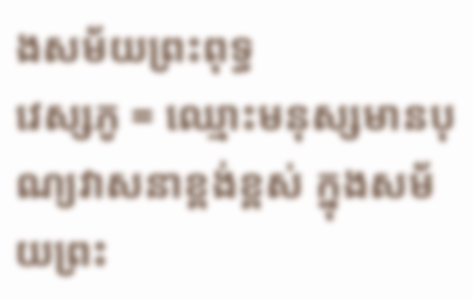ងសម័យព្រះពុទ្ធ
វេស្សភូ = ឈ្មោះមនុស្សមានបុណ្យវាសនាខ្ពង់ខ្ពស់ ក្នុងសម័យព្រះ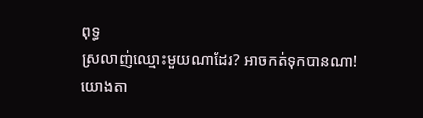ពុទ្ធ
ស្រលាញ់ឈ្មោះមួយណាដែរ? អាចកត់ទុកបានណា!
យោងតា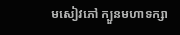មសៀវភៅ ក្បួនមហាទក្សា